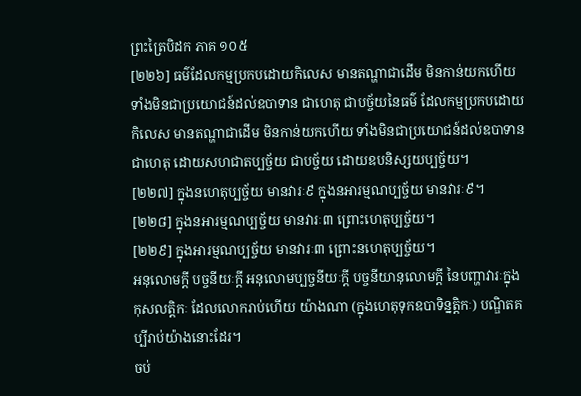ព្រះត្រៃបិដក ភាគ ១០៥
[២២៦] ធម៌ដែលកម្មប្រកបដោយកិលេស មានតណ្ហាជាដើម មិនកាន់យកហើយ ទាំងមិនជាប្រយោជន៍ដល់ឧបាទាន ជាហេតុ ជាបច្ច័យនៃធម៌ ដែលកម្មប្រកបដោយកិលេស មានតណ្ហាជាដើម មិនកាន់យកហើយ ទាំងមិនជាប្រយោជន៍ដល់ឧបាទាន ជាហេតុ ដោយសហជាតប្បច្ច័យ ជាបច្ច័យ ដោយឧបនិស្សយប្បច្ច័យ។
[២២៧] ក្នុងនហេតុប្បច្ច័យ មានវារៈ៩ ក្នុងនអារម្មណប្បច្ច័យ មានវារៈ៩។
[២២៨] ក្នុងនអារម្មណប្បច្ច័យ មានវារៈ៣ ព្រោះហេតុប្បច្ច័យ។
[២២៩] ក្នុងអារម្មណប្បច្ច័យ មានវារៈ៣ ព្រោះនហេតុប្បច្ច័យ។
អនុលោមក្តី បច្ចនីយៈក្តី អនុលោមប្បច្ចនីយៈក្តី បច្ចនីយានុលោមក្តី នៃបញ្ហាវារៈក្នុងកុសលត្តិកៈ ដែលលោករាប់ហើយ យ៉ាងណា (ក្នុងហេតុទុកឧបាទិន្នត្តិកៈ) បណ្ឌិតគប្បីរាប់យ៉ាងនោះដែរ។
ចប់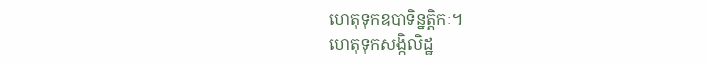ហេតុទុកឧបាទិន្នត្តិកៈ។
ហេតុទុកសង្កិលិដ្ឋ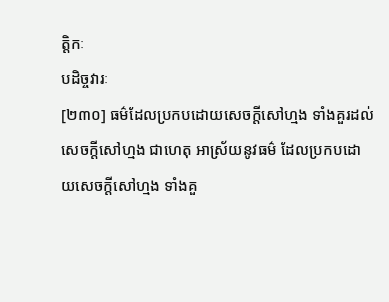ត្តិកៈ
បដិច្ចវារៈ
[២៣០] ធម៌ដែលប្រកបដោយសេចក្តីសៅហ្មង ទាំងគួរដល់សេចក្តីសៅហ្មង ជាហេតុ អាស្រ័យនូវធម៌ ដែលប្រកបដោយសេចក្តីសៅហ្មង ទាំងគួ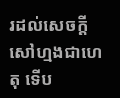រដល់សេចក្តីសៅហ្មងជាហេតុ ទើប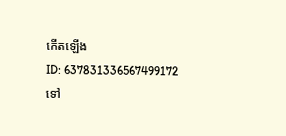កើតឡើង
ID: 637831336567499172
ទៅ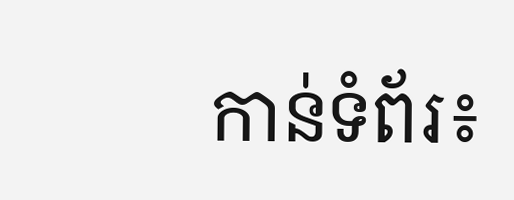កាន់ទំព័រ៖